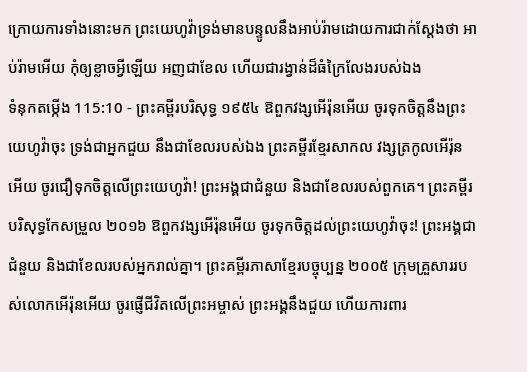ក្រោយការទាំងនោះមក ព្រះយេហូវ៉ាទ្រង់មានបន្ទូលនឹងអាប់រ៉ាមដោយការជាក់ស្តែងថា អាប់រ៉ាមអើយ កុំឲ្យខ្លាចអ្វីឡើយ អញជាខែល ហើយជារង្វាន់ដ៏ធំក្រៃលែងរបស់ឯង
ទំនុកតម្កើង 115:10 - ព្រះគម្ពីរបរិសុទ្ធ ១៩៥៤ ឱពួកវង្សអើរ៉ុនអើយ ចូរទុកចិត្តនឹងព្រះយេហូវ៉ាចុះ ទ្រង់ជាអ្នកជួយ នឹងជាខែលរបស់ឯង ព្រះគម្ពីរខ្មែរសាកល វង្សត្រកូលអើរ៉ុនអើយ ចូរជឿទុកចិត្តលើព្រះយេហូវ៉ា! ព្រះអង្គជាជំនួយ និងជាខែលរបស់ពួកគេ។ ព្រះគម្ពីរបរិសុទ្ធកែសម្រួល ២០១៦ ឱពួកវង្សអើរ៉ុនអើយ ចូរទុកចិត្តដល់ព្រះយេហូវ៉ាចុះ! ព្រះអង្គជាជំនួយ និងជាខែលរបស់អ្នករាល់គ្នា។ ព្រះគម្ពីរភាសាខ្មែរបច្ចុប្បន្ន ២០០៥ ក្រុមគ្រួសាររបស់លោកអើរ៉ុនអើយ ចូរផ្ញើជីវិតលើព្រះអម្ចាស់ ព្រះអង្គនឹងជួយ ហើយការពារ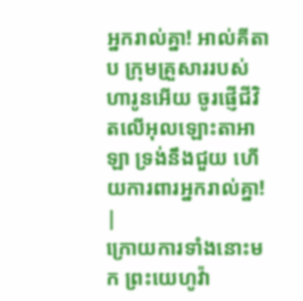អ្នករាល់គ្នា! អាល់គីតាប ក្រុមគ្រួសាររបស់ហារូនអើយ ចូរផ្ញើជីវិតលើអុលឡោះតាអាឡា ទ្រង់នឹងជួយ ហើយការពារអ្នករាល់គ្នា! |
ក្រោយការទាំងនោះមក ព្រះយេហូវ៉ា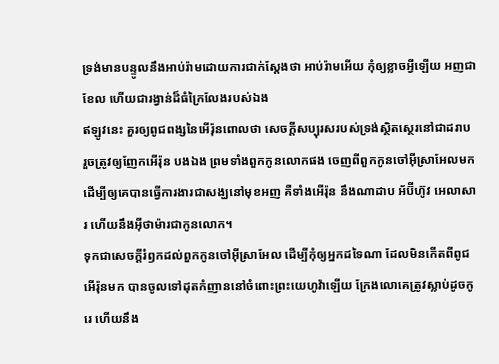ទ្រង់មានបន្ទូលនឹងអាប់រ៉ាមដោយការជាក់ស្តែងថា អាប់រ៉ាមអើយ កុំឲ្យខ្លាចអ្វីឡើយ អញជាខែល ហើយជារង្វាន់ដ៏ធំក្រៃលែងរបស់ឯង
ឥឡូវនេះ គួរឲ្យពូជពង្សនៃអើរ៉ុនពោលថា សេចក្ដីសប្បុរសរបស់ទ្រង់ស្ថិតស្ថេរនៅជាដរាប
រួចត្រូវឲ្យញែកអើរ៉ុន បងឯង ព្រមទាំងពួកកូនលោកផង ចេញពីពួកកូនចៅអ៊ីស្រាអែលមក ដើម្បីឲ្យគេបានធ្វើការងារជាសង្ឃនៅមុខអញ គឺទាំងអើរ៉ុន នឹងណាដាប អ័ប៊ីហ៊ូវ អេលាសារ ហើយនឹងអ៊ីថាម៉ារជាកូនលោក។
ទុកជាសេចក្ដីរំឭកដល់ពួកកូនចៅអ៊ីស្រាអែល ដើម្បីកុំឲ្យអ្នកដទៃណា ដែលមិនកើតពីពូជអើរ៉ុនមក បានចូលទៅដុតកំញាននៅចំពោះព្រះយេហូវ៉ាឡើយ ក្រែងលោគេត្រូវស្លាប់ដូចកូរេ ហើយនឹង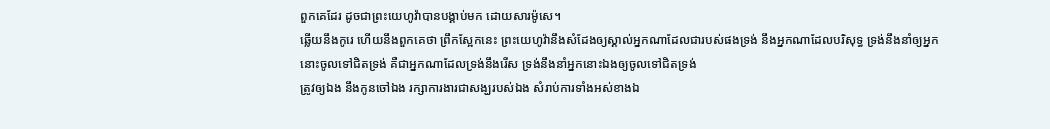ពួកគេដែរ ដូចជាព្រះយេហូវ៉ាបានបង្គាប់មក ដោយសារម៉ូសេ។
ឆ្លើយនឹងកូរេ ហើយនឹងពួកគេថា ព្រឹកស្អែកនេះ ព្រះយេហូវ៉ានឹងសំដែងឲ្យស្គាល់អ្នកណាដែលជារបស់ផងទ្រង់ នឹងអ្នកណាដែលបរិសុទ្ធ ទ្រង់នឹងនាំឲ្យអ្នកនោះចូលទៅជិតទ្រង់ គឺជាអ្នកណាដែលទ្រង់នឹងរើស ទ្រង់នឹងនាំអ្នកនោះឯងឲ្យចូលទៅជិតទ្រង់
ត្រូវឲ្យឯង នឹងកូនចៅឯង រក្សាការងារជាសង្ឃរបស់ឯង សំរាប់ការទាំងអស់ខាងឯ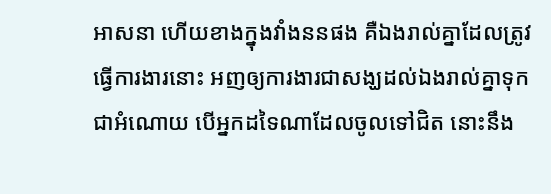អាសនា ហើយខាងក្នុងវាំងននផង គឺឯងរាល់គ្នាដែលត្រូវធ្វើការងារនោះ អញឲ្យការងារជាសង្ឃដល់ឯងរាល់គ្នាទុកជាអំណោយ បើអ្នកដទៃណាដែលចូលទៅជិត នោះនឹង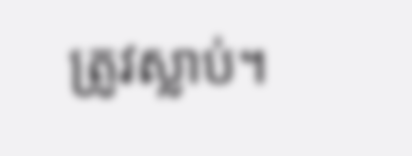ត្រូវស្លាប់។